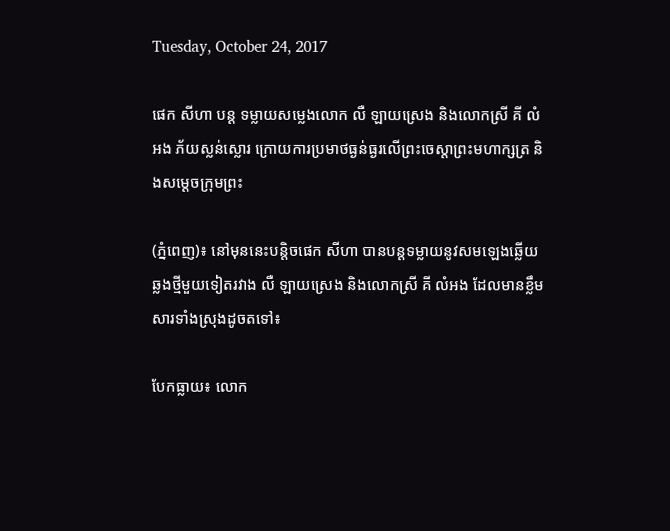Tuesday, October 24, 2017

ផេក សីហា បន្ត ទម្លាយសម្លេងលោក លឺ ឡាយស្រេង និងលោកស្រី គី លំអង ភ័យស្លន់ស្លោរ ក្រោយការប្រមាថធ្ងន់ធ្ងរលើព្រះចេស្តាព្រះមហាក្សត្រ និងសម្តេចក្រុមព្រះ

(ភ្នំពេញ)៖ នៅមុននេះបន្តិចផេក សីហា បានបន្តទម្លាយនូវសមឡេងឆ្លើយឆ្លងថ្មីមួយទៀតរវាង លឺ ឡាយស្រេង និងលោកស្រី គី លំអង ដែលមានខ្លឹមសារទាំងស្រុងដូចតទៅ៖

បែកធ្លាយ៖ លោក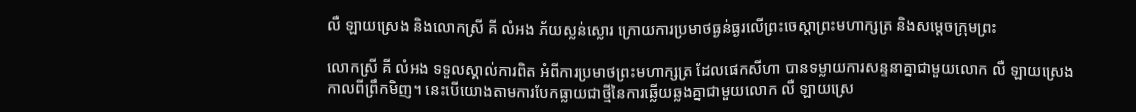លឺ ឡាយស្រេង និងលោកស្រី គី លំអង ភ័យស្លន់ស្លោរ ក្រោយការប្រមាថធ្ងន់ធ្ងរលើព្រះចេស្តាព្រះមហាក្សត្រ និងសម្តេចក្រុមព្រះ

លោកស្រី គី លំអង ទទួលស្គាល់ការពិត អំពីការប្រមាថព្រះមហាក្សត្រ ដែលផេកសីហា បានទម្លាយការសន្ទនាគ្នាជាមួយលោក លឺ ឡាយស្រេង កាលពីព្រឹកមិញ។ នេះបើយោងតាមការបែកធ្លាយជាថ្មីនៃការឆ្លើយឆ្លងគ្នាជាមួយលោក លឺ ឡាយស្រេ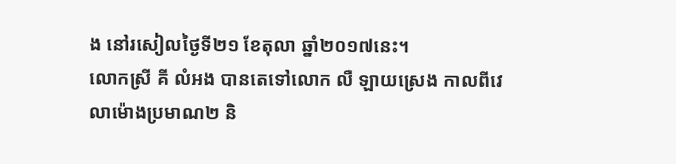ង នៅរសៀលថ្ងៃទី២១ ខែតុលា ឆ្នាំ២០១៧នេះ។
លោកស្រី គី លំអង បានតេទៅលោក លឺ ឡាយស្រេង កាលពីវេលាម៉ោងប្រមាណ២ និ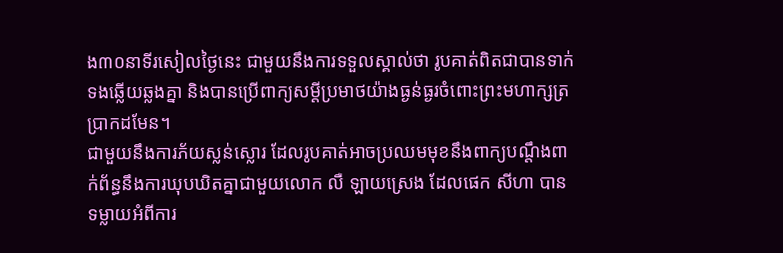ង៣០នាទីរសៀលថ្ងៃនេះ ជាមួយនឹងការទទួលស្គាល់ថា រូបគាត់ពិតជាបានទាក់ទងឆ្លើយឆ្លងគ្នា និងបានប្រើពាក្យសម្តីប្រមាថយ៉ាងធ្ងន់ធ្ងរចំពោះព្រះមហាក្សត្រប្រាកដមែន។
ជាមួយនឹងការភ័យស្លន់ស្លោរ ដែលរូបគាត់អាចប្រឈមមុខនឹងពាក្យបណ្តឹងពាក់ព័ន្ធនឹងការឃុបឃិតគ្នាជាមួយលោក លឺ ឡាយស្រេង ដែលផេក សីហា បានទម្លាយអំពីការ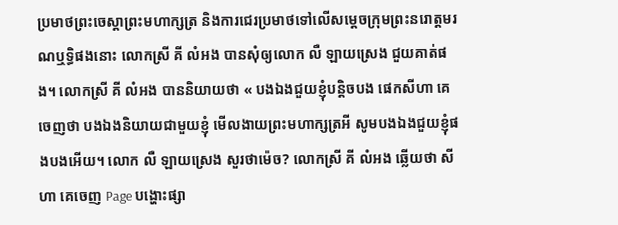ប្រមាថព្រះចេស្តាព្រះមហាក្សត្រ និងការជេរប្រមាថទៅលើសម្តេចក្រុមព្រះនរោត្តមរណឬទ្ធិផងនោះ លោកស្រី គី លំអង បានសុំឲ្យលោក លឺ ឡាយស្រេង ជួយគាត់ផង។ លោកស្រី គី លំអង បាននិយាយថា « បងឯងជួយខ្ញុំបន្តិចបង ផេកសីហា គេចេញថា បងឯងនិយាយជាមួយខ្ញុំ មើលងាយព្រះមហាក្សត្រអី សូមបងឯងជួយខ្ញុំផងបងអើយ។ លោក លឺ ឡាយស្រេង សួរថាម៉េច? លោកស្រី គី លំអង ឆ្លើយថា សីហា គេចេញ Page បង្ហោះផ្សា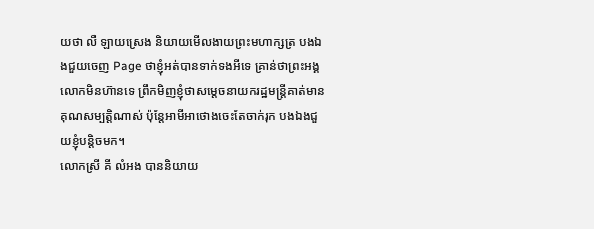យថា លឺ ឡាយស្រេង និយាយមើលងាយព្រះមហាក្សត្រ បងឯងជួយចេញ Page ថាខ្ញុំអត់បានទាក់ទងអីទេ គ្រាន់ថាព្រះអង្គលោកមិនហ៊ានទេ ព្រឹកមិញខ្ញុំថាសម្តេចនាយករដ្ឋមន្ត្រីគាត់មានគុណសម្បត្តិណាស់ ប៉ុន្តែអាមីអាថោងចេះតែចាក់រុក បងឯងជួយខ្ញុំបន្តិចមក។
លោកស្រី គី លំអង បាននិយាយ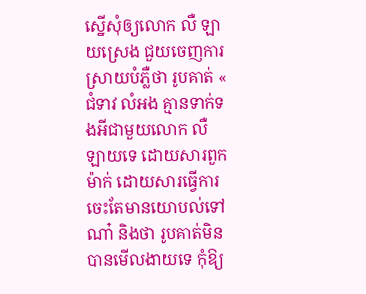ស្នើសុំឲ្យលោក លឺ ឡាយស្រេង ជួយចេញការស្រាយបំភ្លឺថា រូបគាត់ « ជំទាវ លំអង គ្មានទាក់ទងអីជាមួយលោក លឺ ឡាយទេ ដោយសារពួកម៉ាក់ ដោយសារធ្វើការចេះតែមានយោបល់ទៅណា៎ និងថា រូបគាត់មិនបានមើលងាយទេ កុំឱ្យ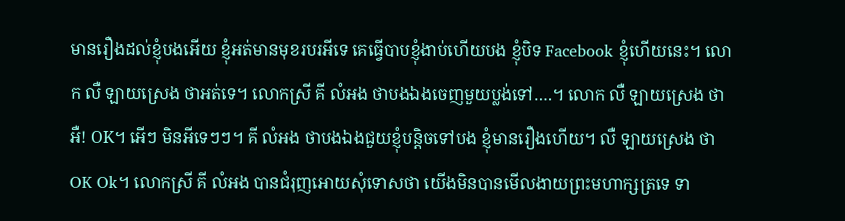មានរឿងដល់ខ្ញុំបងអើយ ខ្ញុំអត់មានមុខរបរអីទេ គេធ្វើបាបខ្ញុំងាប់ហើយបង ខ្ញុំបិទ Facebook ខ្ញុំហើយនេះ។ លោក លឺ ឡាយស្រេង ថាអត់ទេ។ លោកស្រី គី លំអង ថាបងឯងចេញមួយប្លង់ទៅ….។ លោក លឺ ឡាយស្រេង ថាអឺ! OK។ អើៗ មិនអីទេៗៗ។ គី លំអង ថាបងឯងជួយខ្ញុំបន្តិចទៅបង ខ្ញុំមានរឿងហើយ។ លឺ ឡាយស្រេង ថា OK Ok។ លោកស្រី គី លំអង បានជំរុញអោយសុំទោសថា យើងមិនបានមើលងាយព្រះមហាក្សត្រទេ ទា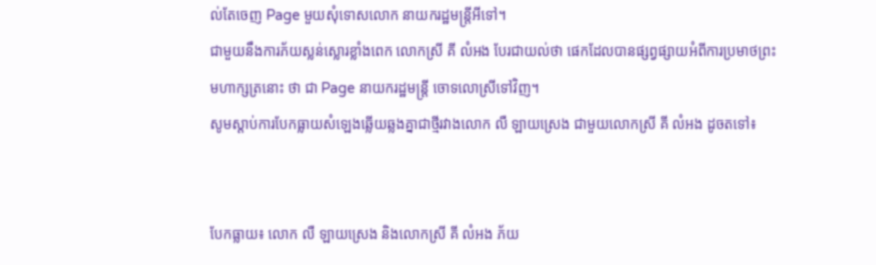ល់តែចេញ Page មួយសុំទោសលោក នាយករដ្ឋមន្ត្រីអីទៅ។
ជាមួយនឹងការភ័យស្លន់ស្លោរខ្លាំងពេក លោកស្រី គី លំអង បែរជាយល់ថា ផេកដែលបានផ្សព្វផ្សាយអំពីការប្រមាថព្រះមហាក្សត្រនោះ ថា ជា Page នាយករដ្ឋមន្ត្រី ចោទលោស្រីទៅវិញ។
សូមស្តាប់ការបែកធ្លាយសំឡេងឆ្លើយឆ្លងគ្នាជាថ្មីរវាងលោក លឺ ឡាយស្រេង ជាមួយលោកស្រី គី លំអង ដូចតទៅ៖


បែកធ្លាយ៖ លោក លឺ ឡាយស្រេង និងលោកស្រី គី លំអង ភ័យ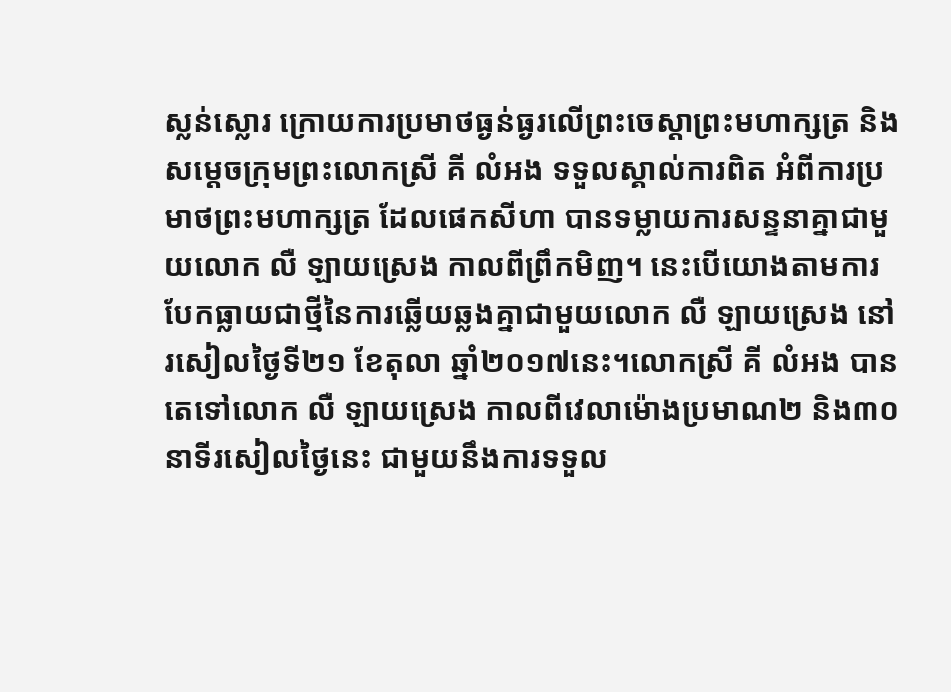ស្លន់ស្លោរ ក្រោយការប្រមាថធ្ងន់ធ្ងរលើព្រះចេស្តាព្រះមហាក្សត្រ និងសម្តេចក្រុមព្រះលោកស្រី គី លំអង ទទួលស្គាល់ការពិត អំពីការប្រមាថព្រះមហាក្សត្រ ដែលផេកសីហា បានទម្លាយការសន្ទនាគ្នាជាមួយលោក លឺ ឡាយស្រេង កាលពីព្រឹកមិញ។ នេះបើយោងតាមការបែកធ្លាយជាថ្មីនៃការឆ្លើយឆ្លងគ្នាជាមួយលោក លឺ ឡាយស្រេង នៅរសៀលថ្ងៃទី២១ ខែតុលា ឆ្នាំ២០១៧នេះ។លោកស្រី គី លំអង បានតេទៅលោក លឺ ឡាយស្រេង កាលពីវេលាម៉ោងប្រមាណ២ និង៣០នាទីរសៀលថ្ងៃនេះ ជាមួយនឹងការទទួល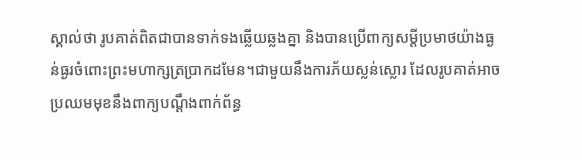ស្គាល់ថា រូបគាត់ពិតជាបានទាក់ទងឆ្លើយឆ្លងគ្នា និងបានប្រើពាក្យសម្តីប្រមាថយ៉ាងធ្ងន់ធ្ងរចំពោះព្រះមហាក្សត្រប្រាកដមែន។ជាមួយនឹងការភ័យស្លន់ស្លោរ ដែលរូបគាត់អាចប្រឈមមុខនឹងពាក្យបណ្តឹងពាក់ព័ន្ធ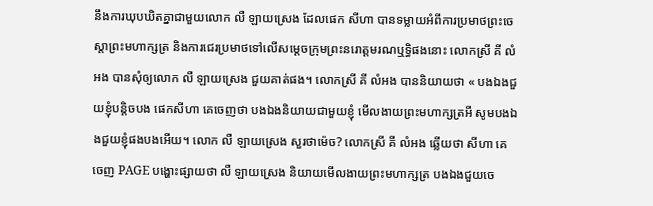នឹងការឃុបឃិតគ្នាជាមួយលោក លឺ ឡាយស្រេង ដែលផេក សីហា បានទម្លាយអំពីការប្រមាថព្រះចេស្តាព្រះមហាក្សត្រ និងការជេរប្រមាថទៅលើសម្តេចក្រុមព្រះនរោត្តមរណឬទ្ធិផងនោះ លោកស្រី គី លំអង បានសុំឲ្យលោក លឺ ឡាយស្រេង ជួយគាត់ផង។ លោកស្រី គី លំអង បាននិយាយថា « បងឯងជួយខ្ញុំបន្តិចបង ផេកសីហា គេចេញថា បងឯងនិយាយជាមួយខ្ញុំ មើលងាយព្រះមហាក្សត្រអី សូមបងឯងជួយខ្ញុំផងបងអើយ។ លោក លឺ ឡាយស្រេង សួរថាម៉េច? លោកស្រី គី លំអង ឆ្លើយថា សីហា គេចេញ PAGE បង្ហោះផ្សាយថា លឺ ឡាយស្រេង និយាយមើលងាយព្រះមហាក្សត្រ បងឯងជួយចេ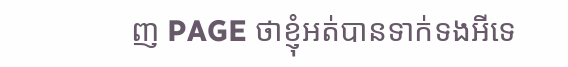ញ PAGE ថាខ្ញុំអត់បានទាក់ទងអីទេ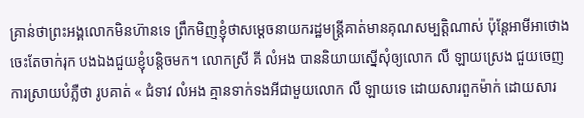គ្រាន់ថាព្រះអង្គលោកមិនហ៊ានទេ ព្រឹកមិញខ្ញុំថាសម្តេចនាយករដ្ឋមន្ត្រីគាត់មានគុណសម្បត្តិណាស់ ប៉ុន្តែអាមីអាថោងចេះតែចាក់រុក បងឯងជួយខ្ញុំបន្តិចមក។ លោកស្រី គី លំអង បាននិយាយស្នើសុំឲ្យលោក លឺ ឡាយស្រេង ជួយចេញការស្រាយបំភ្លឺថា រូបគាត់ « ជំទាវ លំអង គ្មានទាក់ទងអីជាមួយលោក លឺ ឡាយទេ ដោយសារពួកម៉ាក់ ដោយសារ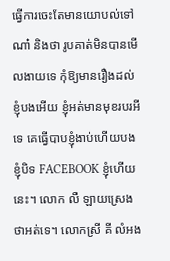ធ្វើការចេះតែមានយោបល់ទៅណា៎ និងថា រូបគាត់មិនបានមើលងាយទេ កុំឱ្យមានរឿងដល់ខ្ញុំបងអើយ ខ្ញុំអត់មានមុខរបរអីទេ គេធ្វើបាបខ្ញុំងាប់ហើយបង ខ្ញុំបិទ FACEBOOK ខ្ញុំហើយនេះ។ លោក លឺ ឡាយស្រេង ថាអត់ទេ។ លោកស្រី គី លំអង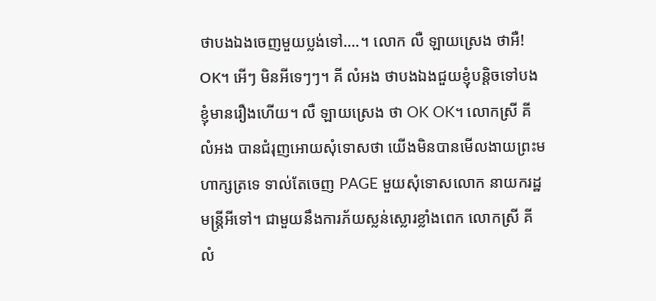ថាបងឯងចេញមួយប្លង់ទៅ….។ លោក លឺ ឡាយស្រេង ថាអឺ! OK។ អើៗ មិនអីទេៗៗ។ គី លំអង ថាបងឯងជួយខ្ញុំបន្តិចទៅបង ខ្ញុំមានរឿងហើយ។ លឺ ឡាយស្រេង ថា OK OK។ លោកស្រី គី លំអង បានជំរុញអោយសុំទោសថា យើងមិនបានមើលងាយព្រះមហាក្សត្រទេ ទាល់តែចេញ PAGE មួយសុំទោសលោក នាយករដ្ឋមន្ត្រីអីទៅ។ ជាមួយនឹងការភ័យស្លន់ស្លោរខ្លាំងពេក លោកស្រី គី លំ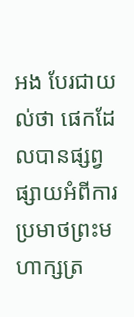អង បែរជាយល់ថា ផេកដែលបានផ្សព្វផ្សាយអំពីការប្រមាថព្រះមហាក្សត្រ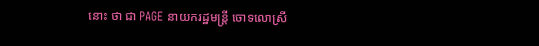នោះ ថា ជា PAGE នាយករដ្ឋមន្ត្រី ចោទលោស្រី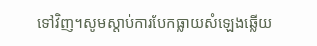ទៅវិញ។សូមស្តាប់ការបែកធ្លាយសំឡេងឆ្លើយ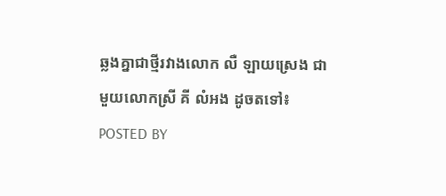ឆ្លងគ្នាជាថ្មីរវាងលោក លឺ ឡាយស្រេង ជាមួយលោកស្រី គី លំអង ដូចតទៅ៖
POSTED BY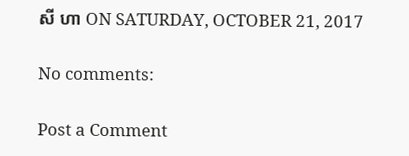សី ហា ON SATURDAY, OCTOBER 21, 2017

No comments:

Post a Comment